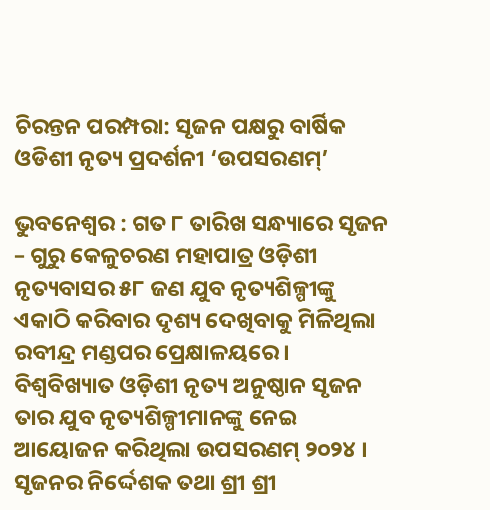ଚିରନ୍ତନ ପରମ୍ପରା: ସୃଜନ ପକ୍ଷରୁ ବାର୍ଷିକ ଓଡିଶୀ ନୃତ୍ୟ ପ୍ରଦର୍ଶନୀ ‘ଉପସରଣମ୍’

ଭୁବନେଶ୍ୱର : ଗତ ୮ ତାରିଖ ସନ୍ଧ୍ୟାରେ ସୃଜନ – ଗୁରୁ କେଳୁଚରଣ ମହାପାତ୍ର ଓଡ଼ିଶୀ ନୃତ୍ୟବାସର ୫୮ ଜଣ ଯୁବ ନୃତ୍ୟଶିଳ୍ପୀଙ୍କୁ ଏକାଠି କରିବାର ଦୃଶ୍ୟ ଦେଖିବାକୁ ମିଳିଥିଲା ରବୀନ୍ଦ୍ର ମଣ୍ଡପର ପ୍ରେକ୍ଷାଳୟରେ । ବିଶ୍ୱବିଖ୍ୟାତ ଓଡ଼ିଶୀ ନୃତ୍ୟ ଅନୁଷ୍ଠାନ ସୃଜନ ତାର ଯୁବ ନୃତ୍ୟଶିଳ୍ପୀମାନଙ୍କୁ ନେଇ ଆୟୋଜନ କରିଥିଲା ଉପସରଣମ୍ ୨୦୨୪ । ସୃଜନର ନିର୍ଦ୍ଦେଶକ ତଥା ଶ୍ରୀ ଶ୍ରୀ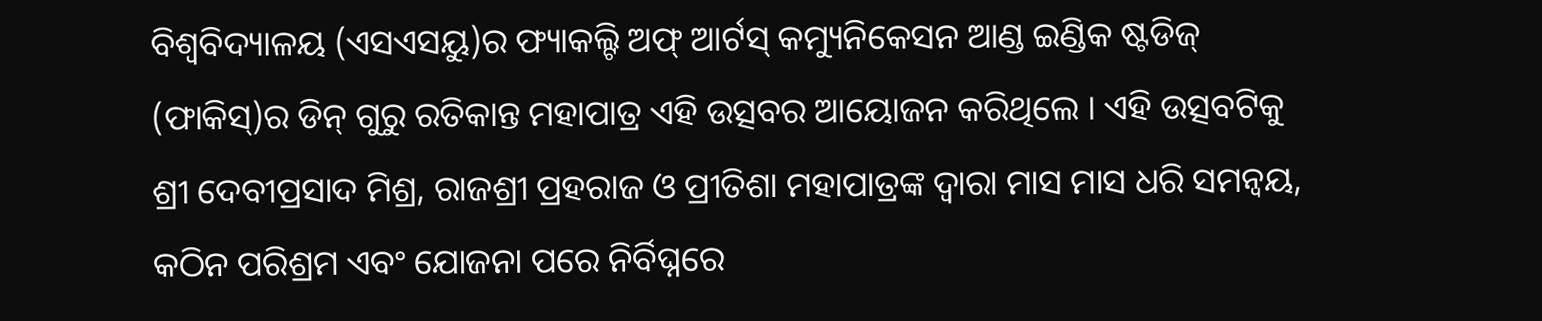ବିଶ୍ୱବିଦ୍ୟାଳୟ (ଏସଏସୟୁ)ର ଫ୍ୟାକଲ୍ଟି ଅଫ୍ ଆର୍ଟସ୍ କମ୍ୟୁନିକେସନ ଆଣ୍ଡ ଇଣ୍ଡିକ ଷ୍ଟଡିଜ୍ (ଫାକିସ୍)ର ଡିନ୍ ଗୁରୁ ରତିକାନ୍ତ ମହାପାତ୍ର ଏହି ଉତ୍ସବର ଆୟୋଜନ କରିଥିଲେ । ଏହି ଉତ୍ସବଟିକୁ ଶ୍ରୀ ଦେବୀପ୍ରସାଦ ମିଶ୍ର, ରାଜଶ୍ରୀ ପ୍ରହରାଜ ଓ ପ୍ରୀତିଶା ମହାପାତ୍ରଙ୍କ ଦ୍ଵାରା ମାସ ମାସ ଧରି ସମନ୍ୱୟ, କଠିନ ପରିଶ୍ରମ ଏବଂ ଯୋଜନା ପରେ ନିର୍ବିଘ୍ନରେ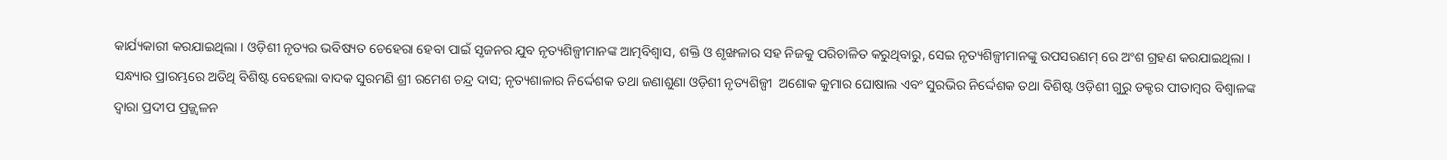କାର୍ଯ୍ୟକାରୀ କରଯାଇଥିଲା । ଓଡ଼ିଶୀ ନୃତ୍ୟର ଭବିଷ୍ୟତ ଚେହେରା ହେବା ପାଇଁ ସୃଜନର ଯୁବ ନୃତ୍ୟଶିଳ୍ପୀମାନଙ୍କ ଆତ୍ମବିଶ୍ୱାସ, ଶକ୍ତି ଓ ଶୃଙ୍ଖଳାର ସହ ନିଜକୁ ପରିଚାଳିତ କରୁଥିବାରୁ, ସେଇ ନୃତ୍ୟଶିଳ୍ପୀମାନଙ୍କୁ ଉପସରଣମ୍ ରେ ଅଂଶ ଗ୍ରହଣ କରଯାଇଥିଲା ।
ସନ୍ଧ୍ୟାର ପ୍ରାରମ୍ଭରେ ଅତିଥି ବିଶିଷ୍ଟ ବେହେଲା ବାଦକ ସୁରମଣି ଶ୍ରୀ ରମେଶ ଚନ୍ଦ୍ର ଦାସ; ନୃତ୍ୟଶାଳାର ନିର୍ଦ୍ଦେଶକ ତଥା ଜଣାଶୁଣା ଓଡ଼ିଶୀ ନୃତ୍ୟଶିଳ୍ପୀ  ଅଶୋକ କୁମାର ଘୋଷାଲ ଏବଂ ସୁରଭିର ନିର୍ଦ୍ଦେଶକ ତଥା ବିଶିଷ୍ଟ ଓଡ଼ିଶୀ ଗୁରୁ ଡକ୍ଟର ପୀତାମ୍ବର ବିଶ୍ୱାଳଙ୍କ ଦ୍ୱାରା ପ୍ରଦୀପ ପ୍ରଜ୍ଜ୍ୱଳନ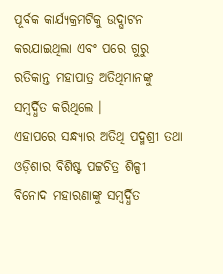ପୂର୍ବକ କାର୍ଯ୍ୟକ୍ରମଟିକୁ ଉଦ୍ଘାଟନ କରଯାଇଥିଲା ଏବଂ ପରେ ଗୁରୁ ରତିକାନ୍ତ ମହାପାତ୍ର ଅତିଥିମାନଙ୍କୁ ସମ୍ବର୍ଦ୍ଧିତ କରିଥିଲେ ।
ଏହାପରେ ସନ୍ଧ୍ୟାର ଅତିଥି ପଦ୍ମଶ୍ରୀ ତଥା ଓଡ଼ିଶାର ବିଶିଷ୍ଟ ପଟ୍ଟଚିତ୍ର ଶିଳ୍ପୀ ବିନୋଦ ମହାରଣାଙ୍କୁ ସମ୍ବର୍ଦ୍ଧିତ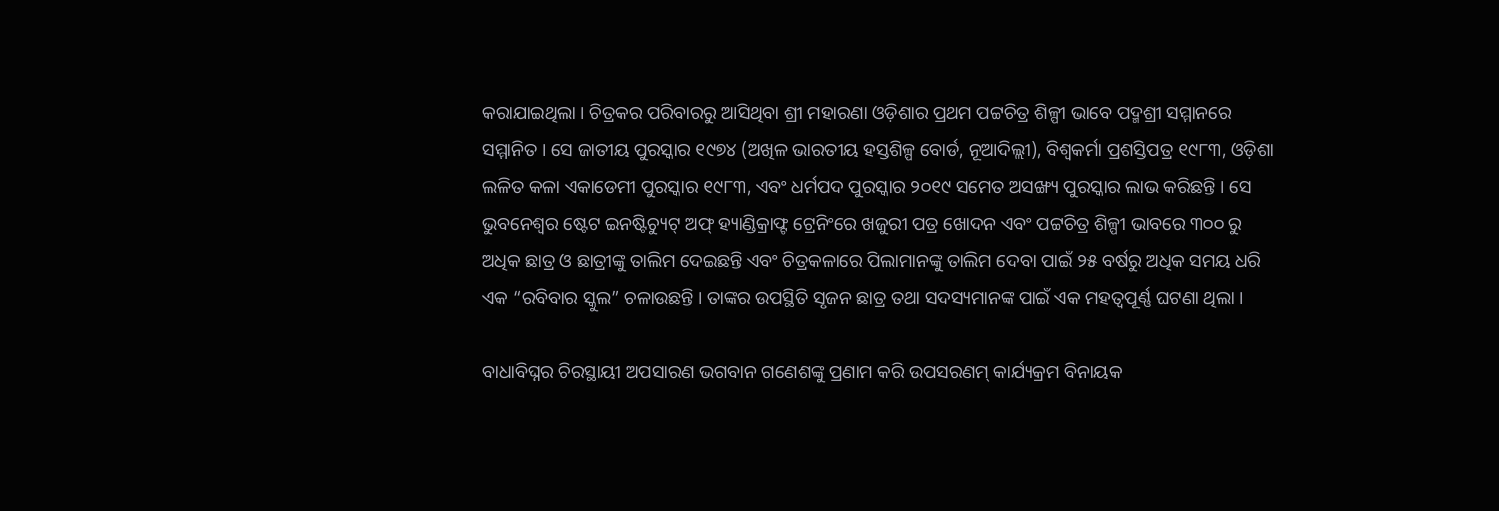କରାଯାଇଥିଲା । ଚିତ୍ରକର ପରିବାରରୁ ଆସିଥିବା ଶ୍ରୀ ମହାରଣା ଓଡ଼ିଶାର ପ୍ରଥମ ପଟ୍ଟଚିତ୍ର ଶିଳ୍ପୀ ଭାବେ ପଦ୍ମଶ୍ରୀ ସମ୍ମାନରେ ସମ୍ମାନିତ । ସେ ଜାତୀୟ ପୁରସ୍କାର ୧୯୭୪ (ଅଖିଳ ଭାରତୀୟ ହସ୍ତଶିଳ୍ପ ବୋର୍ଡ, ନୂଆଦିଲ୍ଲୀ), ବିଶ୍ୱକର୍ମା ପ୍ରଶସ୍ତିପତ୍ର ୧୯୮୩, ଓଡ଼ିଶା ଲଳିତ କଳା ଏକାଡେମୀ ପୁରସ୍କାର ୧୯୮୩, ଏବଂ ଧର୍ମପଦ ପୁରସ୍କାର ୨୦୧୯ ସମେତ ଅସଙ୍ଖ୍ୟ ପୁରସ୍କାର ଲାଭ କରିଛନ୍ତି । ସେ ଭୁବନେଶ୍ୱର ଷ୍ଟେଟ ଇନଷ୍ଟିଚ୍ୟୁଟ୍ ଅଫ୍ ହ୍ୟାଣ୍ଡିକ୍ରାଫ୍ଟ ଟ୍ରେନିଂରେ ଖଜୁରୀ ପତ୍ର ଖୋଦନ ଏବଂ ପଟ୍ଟଚିତ୍ର ଶିଳ୍ପୀ ଭାବରେ ୩୦୦ ରୁ ଅଧିକ ଛାତ୍ର ଓ ଛାତ୍ରୀଙ୍କୁ ତାଲିମ ଦେଇଛନ୍ତି ଏବଂ ଚିତ୍ରକଳାରେ ପିଲାମାନଙ୍କୁ ତାଲିମ ଦେବା ପାଇଁ ୨୫ ବର୍ଷରୁ ଅଧିକ ସମୟ ଧରି ଏକ “ରବିବାର ସ୍କୁଲ” ଚଳାଉଛନ୍ତି । ତାଙ୍କର ଉପସ୍ଥିତି ସୃଜନ ଛାତ୍ର ତଥା ସଦସ୍ୟମାନଙ୍କ ପାଇଁ ଏକ ମହତ୍ଵପୂର୍ଣ୍ଣ ଘଟଣା ଥିଲା ।

ବାଧାବିଘ୍ନର ଚିରସ୍ଥାୟୀ ଅପସାରଣ ଭଗବାନ ଗଣେଶଙ୍କୁ ପ୍ରଣାମ କରି ଉପସରଣମ୍ କାର୍ଯ୍ୟକ୍ରମ ବିନାୟକ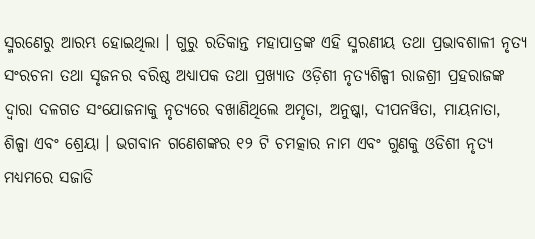ସ୍ମରଣେରୁ ଆରମ୍ଭ ହୋଇଥିଲା । ଗୁରୁ ରତିକାନ୍ତ ମହାପାତ୍ରଙ୍କ ଏହି ସ୍ମରଣୀୟ ତଥା ପ୍ରଭାବଶାଳୀ ନୃତ୍ୟ ସଂରଚନା ତଥା ସୃଜନର ବରିଷ୍ଠ ଅଧ୍ୟାପକ ତଥା ପ୍ରଖ୍ୟାତ ଓଡ଼ିଶୀ ନୃତ୍ୟଶିଳ୍ପୀ ରାଜଶ୍ରୀ ପ୍ରହରାଜଙ୍କ ଦ୍ଵାରା ଦଳଗତ ସଂଯୋଜନାକୁ ନୃତ୍ୟରେ ବଖାଣିଥିଲେ ଅମୃତା, ଅନୁଷ୍କା, ଦୀପନୱିତା, ମାୟନାତା, ଶିଳ୍ପା ଏବଂ ଶ୍ରେୟା । ଭଗବାନ ଗଣେଶଙ୍କର ୧୨ ଟି ଚମତ୍କାର ନାମ ଏବଂ ଗୁଣକୁ ଓଡିଶୀ ନୃତ୍ୟ ମଧ୍ୟମରେ ସଜାଡି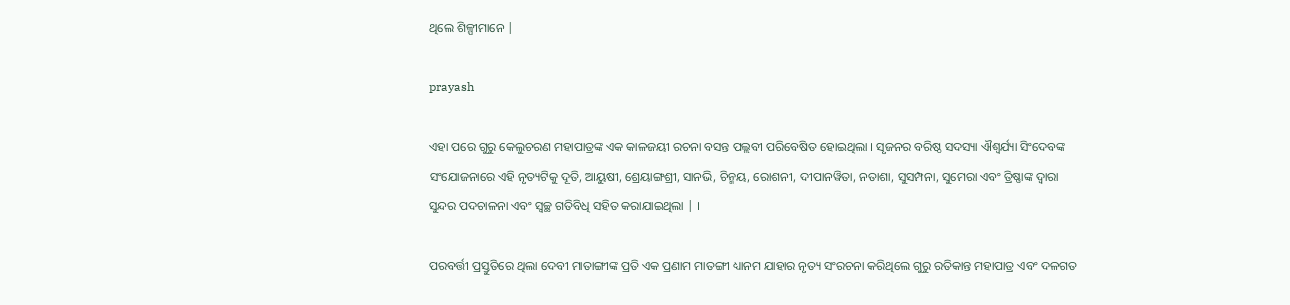ଥିଲେ ଶିଳ୍ପୀମାନେ |

prayash

ଏହା ପରେ ଗୁରୁ କେଲୁଚରଣ ମହାପାତ୍ରଙ୍କ ଏକ କାଳଜୟୀ ରଚନା ବସନ୍ତ ପଲ୍ଲବୀ ପରିବେଷିତ ହୋଇଥିଲା । ସୃଜନର ବରିଷ୍ଠ ସଦସ୍ୟା ଐଶ୍ୱର୍ଯ୍ୟା ସିଂଦେବଙ୍କ ସଂଯୋଜନାରେ ଏହି ନୃତ୍ୟଟିକୁ ଦୂତି, ଆୟୁଷୀ, ଶ୍ରେୟାଙ୍ଗଶ୍ରୀ, ସାନଭି, ଚିନ୍ମୟ, ରୋଶନୀ, ଦୀପାନୱିତା, ନତାଶା, ସୁସମ୍ପନା, ସୁମେରା ଏବଂ ତ୍ରିଷ୍ଣାଙ୍କ ଦ୍ୱାରା ସୁନ୍ଦର ପଦଚାଳନା ଏବଂ ସ୍ୱଚ୍ଛ ଗତିବିଧି ସହିତ କରାଯାଇଥିଲା | ।

ପରବର୍ତ୍ତୀ ପ୍ରସ୍ତୁତିରେ ଥିଲା ଦେବୀ ମାତାଙ୍ଗୀଙ୍କ ପ୍ରତି ଏକ ପ୍ରଣାମ ମାତଙ୍ଗୀ ଧ୍ୟାନମ ଯାହାର ନୃତ୍ୟ ସଂରଚନା କରିଥିଲେ ଗୁରୁ ରତିକାନ୍ତ ମହାପାତ୍ର ଏବଂ ଦଳଗତ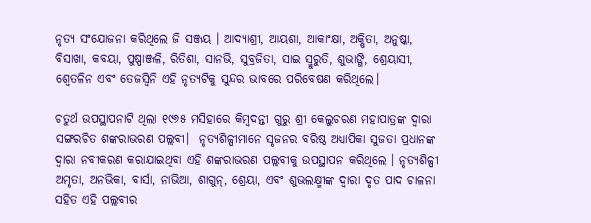ନୃତ୍ୟ ସଂଯୋଜନା କରିଥିଲେ ଜି ସଞ୍ଜୟ । ଆଦ୍ୟାଶ୍ରୀ, ଆୟଶା, ଆକାଂକ୍ଷା, ଅକ୍ଷିତା, ଅନୁଷ୍କା, ବିସାଖା, କବୟା, ପୁଷ୍ପାଞ୍ଜଳି, ରିତିଶା, ସାନଭି, ସୁବ୍ରଜିତା, ସାଇ ସ୍ମୁରୁତି, ଶୁଭାଙ୍ଗି, ଶ୍ରେୟାସୀ, ଶ୍ଵେତଳିନ ଏବଂ ତେଜସ୍ୱିନି ଏହି ନୃତ୍ୟଟିକୁ ସୁନ୍ଦର ଭାବରେ ପରିବେଷଣ କରିଥିଲେ।

ଚତୁର୍ଥ ଉପସ୍ଥାପନାଟି ଥିଲା ୧୯୬୫ ମସିହାରେ କିମ୍ବଦନ୍ତୀ ଗୁରୁ ଶ୍ରୀ କେଲୁଚରଣ ମହାପାତ୍ରଙ୍କ ଦ୍ଵାରା ସଙ୍ଗରଚିତ ଶଙ୍କରାଭରଣ ପଲ୍ଲବୀ।  ନୃତ୍ୟଶିଳ୍ପୀମାନେ ସୃଜନର ବରିଷ୍ଠ ଅଧ୍ୟାପିକା ସୁଜତା ପ୍ରଧାନଙ୍କ ଦ୍ୱାରା ନବୀକରଣ କରାଯାଇଥିବା ଏହି ଶଙ୍କରାଭରଣ ପଲ୍ଲବୀକୁ ଉପସ୍ଥାପନ କରିଥିଲେ । ନୃତ୍ୟଶିଳ୍ପୀ ଅମୃତା, ଅନଭିକା, ବାର୍ସା, ନାଭିଆ, ଶାଗୁନ୍, ଶ୍ରେୟା, ଏବଂ ଶୁଭଲକ୍ଷ୍ମୀଙ୍କ ଦ୍ଵାରା ଦୃତ ପାଦ ଚାଳନା ସହିତ ଏହି ପଲ୍ଲବୀର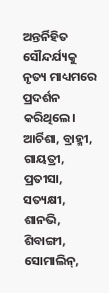ଅନ୍ତର୍ନିହିତ ସୌନ୍ଦର୍ଯ୍ୟକୁ ନୃତ୍ୟ ମାଧ୍ୟମରେ ପ୍ରଦର୍ଶନ କରିଥିଲେ।
ଆର୍ଚିଶା, ବ୍ରାହ୍ମୀ, ଗାୟତ୍ରୀ, ପ୍ରତୀସା, ସତ୍ୟକ୍ଷୀ, ଶାନଭି, ଶିବାଙ୍ଗୀ, ସୋମାଲିନ୍,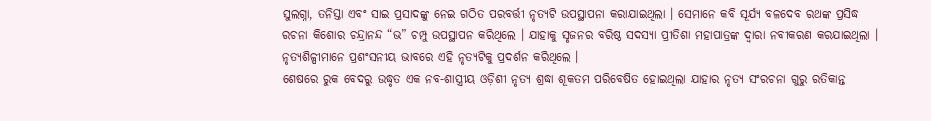ସୁଲଗ୍ନା, ତନିସ୍ତା ଏବଂ ସାଇ ପ୍ରସାଦଙ୍କୁ ନେଇ ଗଠିତ ପରବର୍ତ୍ତୀ ନୃତ୍ୟଟି ଉପସ୍ଥାପନା କରାଯାଇଥିଲା । ସେମାନେ କବି ସୂର୍ଯ୍ୟ ବଳଦେବ ରଥଙ୍କ ପ୍ରସିଦ୍ଧ ରଚନା କିଶୋର ଚନ୍ଦ୍ରାନନ୍ଦ “ଭ” ଚମ୍ପୁ ଉପସ୍ଥାପନ କରିଥିଲେ । ଯାହାକୁ ସୃଜନର ବରିଷ୍ଠ ସଦସ୍ୟା ପ୍ରୀତିଶା ମହାପାତ୍ରଙ୍କ ଦ୍ୱାରା ନବୀକରଣ କରଯାଇଥିଲା । ନୃତ୍ୟଶିଳ୍ପୀମାନେ ପ୍ରଶଂସନୀୟ ଭାବରେ ଏହି ନୃତ୍ୟଟିକୁ ପ୍ରଦର୍ଶନ କରିଥିଲେ ।
ଶେଷରେ ରୁକ ବେଦରୁ ଉଦ୍ଧୃତ ଏକ ନବ-ଶାସ୍ତ୍ରୀୟ ଓଡ଼ିଶୀ ନୃତ୍ୟ ଶ୍ରଦ୍ଧା ଶୂକତମ ପରିବେଷିତ ହୋଇଥିଲା ଯାହାର ନୃତ୍ୟ ସଂରଚନା ଗୁରୁ ରତିକାନ୍ତ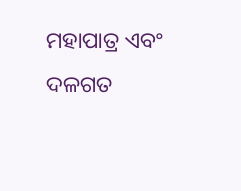ମହାପାତ୍ର ଏବଂ ଦଳଗତ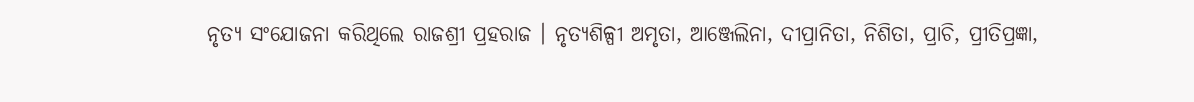ନୃତ୍ୟ ସଂଯୋଜନା କରିଥିଲେ ରାଜଶ୍ରୀ ପ୍ରହରାଜ । ନୃତ୍ୟଶିଳ୍ପୀ ଅମୃତା, ଆଞ୍ଜେଲିନା, ଦୀପ୍ରାନିତା, ନିଶିତା, ପ୍ରାଚି, ପ୍ରୀତିପ୍ରଜ୍ଞା,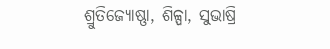ଶ୍ରୁତିଜ୍ୟୋଷ୍ଣା, ଶିଳ୍ପା, ସୁଭାଷ୍ରି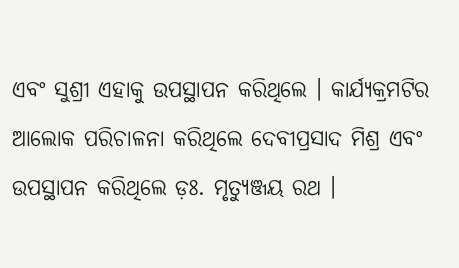ଏବଂ ସୁଶ୍ରୀ ଏହାକୁ ଉପସ୍ଥାପନ କରିଥିଲେ । କାର୍ଯ୍ୟକ୍ରମଟିର ଆଲୋକ ପରିଚାଳନା କରିଥିଲେ ଦେବୀପ୍ରସାଦ ମିଶ୍ର ଏବଂ ଉପସ୍ଥାପନ କରିଥିଲେ ଡ଼ଃ. ମୃତ୍ୟୁଞ୍ଜୟ ରଥ ।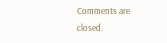Comments are closed.